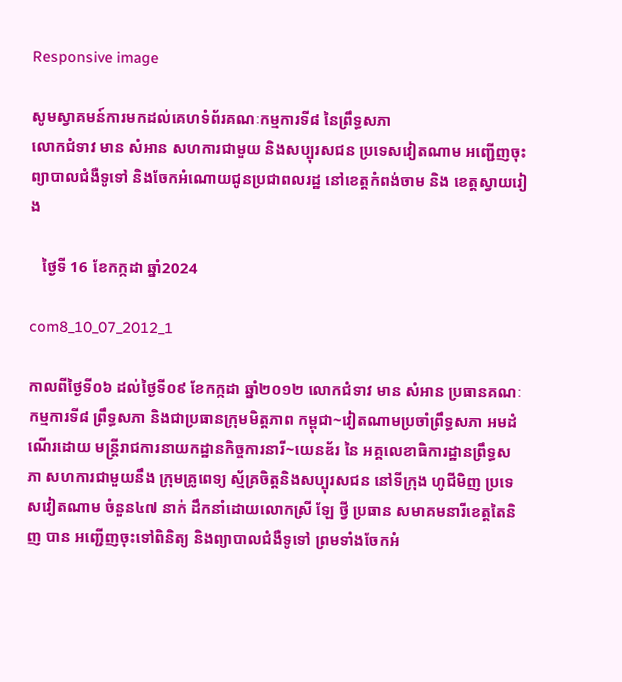Responsive image

សូមស្វាគមន៍ការមកដល់គេហទំព័រគណៈកម្មការទី៨ នៃព្រឹទ្ធសភា
លោកជំទាវ មាន សំអាន សហការជាមួយ និងសប្បុរសជន ប្រទេសវៀតណាម អញ្ជើញចុះព្យាបាលជំងឺទូទៅ និងចែកអំណោយជូនប្រជាពលរដ្ឋ នៅខេត្តកំពង់ចាម និង ខេត្តស្វាយរៀង

   ថ្ងៃទី 16 ខែកក្កដា ឆ្នាំ2024

com8_10_07_2012_1

កាលពីថ្ងៃទី០៦ ដល់ថ្ងៃទី០៩ ខែកក្កដា ឆ្នាំ២០១២ លោកជំទាវ មាន សំអាន ប្រធានគណៈកម្មការទី៨ ព្រឹទ្ធសភា និងជាប្រធានក្រុមមិត្តភាព កម្ពុជា~វៀតណាមប្រចាំព្រឹទ្ធសភា អមដំណើរដោយ មន្ត្រីរាជការនាយកដ្ឋានកិច្ចការនារី~យេនឌ័រ នៃ អគ្គលេខាធិការដ្ឋានព្រឹទ្ធសភា សហការជាមួយនឹង ក្រុមគ្រូពេទ្យ ស្ម័គ្រចិត្តនិងសប្បុរសជន នៅទីក្រុង ហូជីមិញ ប្រទេសវៀតណាម ចំនួន៤៧ នាក់ ដឹកនាំដោយលោកស្រី ឡែ ថ្វី ប្រធាន សមាគមនារីខេត្តតៃនិញ បាន អញ្ជើញចុះទៅពិនិត្យ និងព្យាបាលជំងឺទូទៅ ព្រមទាំងចែកអំ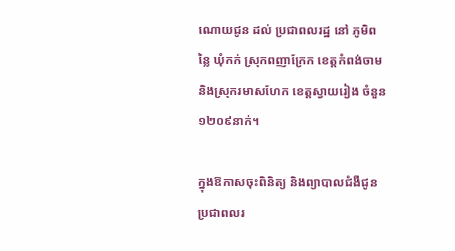ណោយជូន ដល់ ប្រជាពលរដ្ឋ នៅ ភូមិពន្លៃ ឃុំកក់ ស្រុកពញាក្រែក ខេត្តកំពង់ចាម និងស្រុករមាសហែក ខេត្តស្វាយរៀង ចំនួន ១២០៩នាក់។

ក្នុងឱកាសចុះពិនិត្យ និងព្យាបាលជំងឺជូនប្រជាពលរ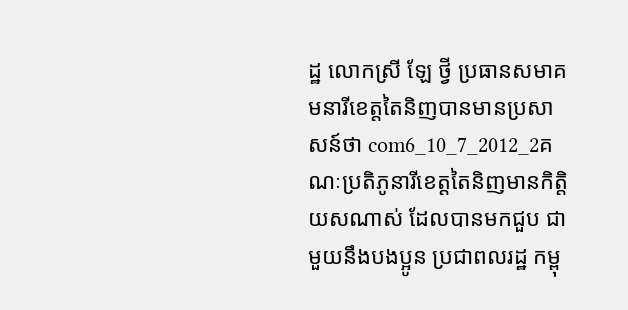ដ្ឋ លោកស្រី ឡែ ថ្វី ប្រធានសមាគមនារីខេត្តតៃនិញបានមានប្រសាសន៍ថា com6_10_7_2012_2គណៈប្រតិភូនារីខេត្តតៃនិញមានកិត្តិយសណាស់ ដែលបានមកជួប ជាមួយនឹងបងប្អូន ប្រជាពលរដ្ឋ កម្ពុ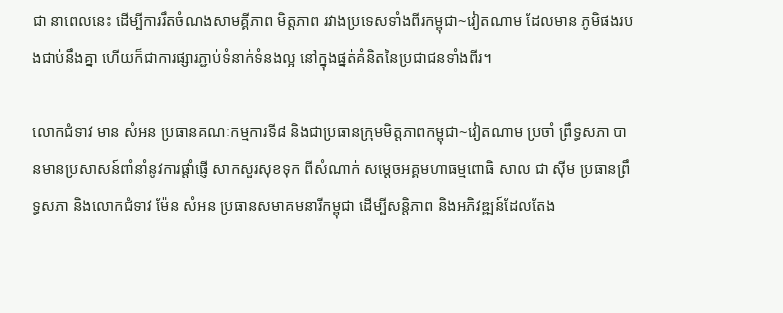ជា នាពេលនេះ ដើម្បីការរឹតចំណងសាមគ្គីភាព មិត្តភាព រវាងប្រទេសទាំងពីរកម្ពុជា~វៀតណាម ដែលមាន ភូមិផងរបងជាប់នឹងគ្នា ហើយក៏ជាការផ្សារភ្ជាប់ទំនាក់ទំនងល្អ នៅក្នុងផ្នត់គំនិតនៃប្រជាជនទាំងពីរ។

លោកជំទាវ មាន សំអន ប្រធានគណៈកម្មការទី៨ និងជាប្រធានក្រុមមិត្តភាពកម្ពុជា~វៀតណាម ប្រចាំ ព្រឹទ្ធសភា បានមានប្រសាសន៍ពាំនាំនូវការផ្ដាំផ្ញើ សាកសួរសុខទុក ពីសំណាក់ សម្ដេចអគ្គមហាធម្មពោធិ សាល ជា ស៊ីម ប្រធានព្រឹទ្ធសភា និងលោកជំទាវ ម៉ែន សំអន ប្រធានសមាគមនារីកម្ពុជា ដើម្បីសន្ដិភាព និងអភិវឌ្ឍន៍ដែលតែង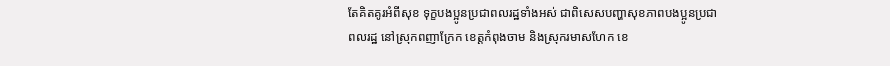តែគិតគូរអំពីសុខ ទុក្ខបងប្អូនប្រជាពលរដ្ឋទាំងអស់ ជាពិសេសបញ្ហាសុខភាពបងប្អូនប្រជាពលរដ្ឋ នៅស្រុកពញាក្រែក ខេត្តកំពុងចាម និងស្រុករមាសហែក ខេ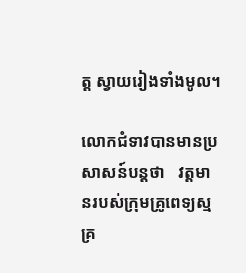ត្ត ស្វាយរៀងទាំងមូល។

លោកជំទាវបានមានប្រសាសន៍បន្តថា   វត្តមានរបស់ក្រុមគ្រូពេទ្យស្មគ្រ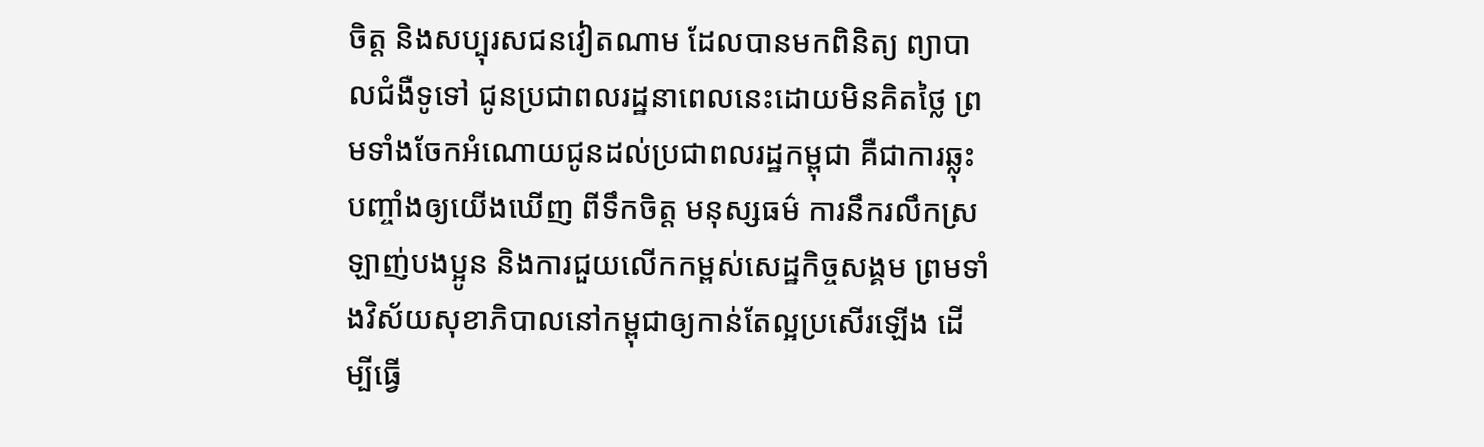ចិត្ត និងសប្បុរសជនវៀតណាម ដែលបានមកពិនិត្យ ព្យាបាលជំងឺទូទៅ ជូនប្រជាពលរដ្ឋនាពេលនេះដោយមិនគិតថ្លៃ ព្រមទាំងចែកអំណោយជូនដល់ប្រជាពលរដ្ឋកម្ពុជា គឺជាការឆ្លុះបញ្ចាំងឲ្យយើងឃើញ ពីទឹកចិត្ត មនុស្សធម៌ ការនឹករលឹកស្រឡាញ់បងប្អូន និងការជួយលើកកម្ពស់សេដ្ឋកិច្ចសង្គម ព្រមទាំងវិស័យសុខាភិបាលនៅកម្ពុជាឲ្យកាន់តែល្អប្រសើរឡើង ដើម្បីធ្វើ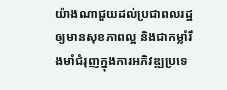យ៉ាងណាជួយដល់ប្រជាពលរដ្ឋឲ្យមានសុខភាពល្អ និងជាកម្លាំរឹងមាំជំរុញក្នុងការអភិវឌ្ឍប្រទេ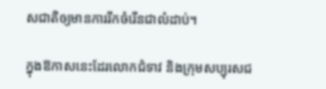សជាតិឲ្យមានការរីកចំរើនជាលំដាប់។

ក្នុងឱកាសនេះដែរលោកជំទាវ និងក្រុមសប្បុរសជ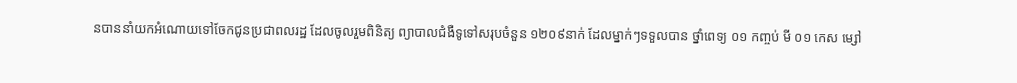នបាននាំយកអំណោយទៅចែកជូនប្រជាពលរដ្ឋ ដែលចូលរួមពិនិត្យ ព្យាបាលជំងឺទូទៅសរុបចំនួន ១២០៩នាក់ ដែលម្នាក់ៗទទួលបាន ថ្នាំពេទ្យ ០១ កញ្ចប់ មី ០១ កេស ម្សៅ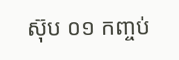ស៊ុប ០១ កញ្ចប់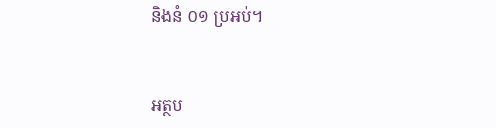និងនំ ០១ ប្រអប់។


អត្ថប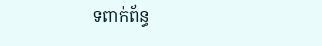ទពាក់ព័ន្ធ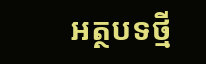អត្ថបទថ្មី